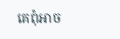គេពុំអាច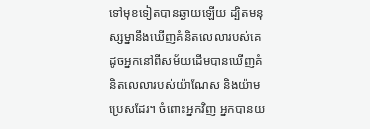ទៅមុខទៀតបានឆ្ងាយឡើយ ដ្បិតមនុស្សម្នានឹងឃើញគំនិតលេលារបស់គេ ដូចអ្នកនៅពីសម័យដើមបានឃើញគំនិតលេលារបស់យ៉ាណែស និងយ៉ាមប្រេសដែរ។ ចំពោះអ្នកវិញ អ្នកបានយ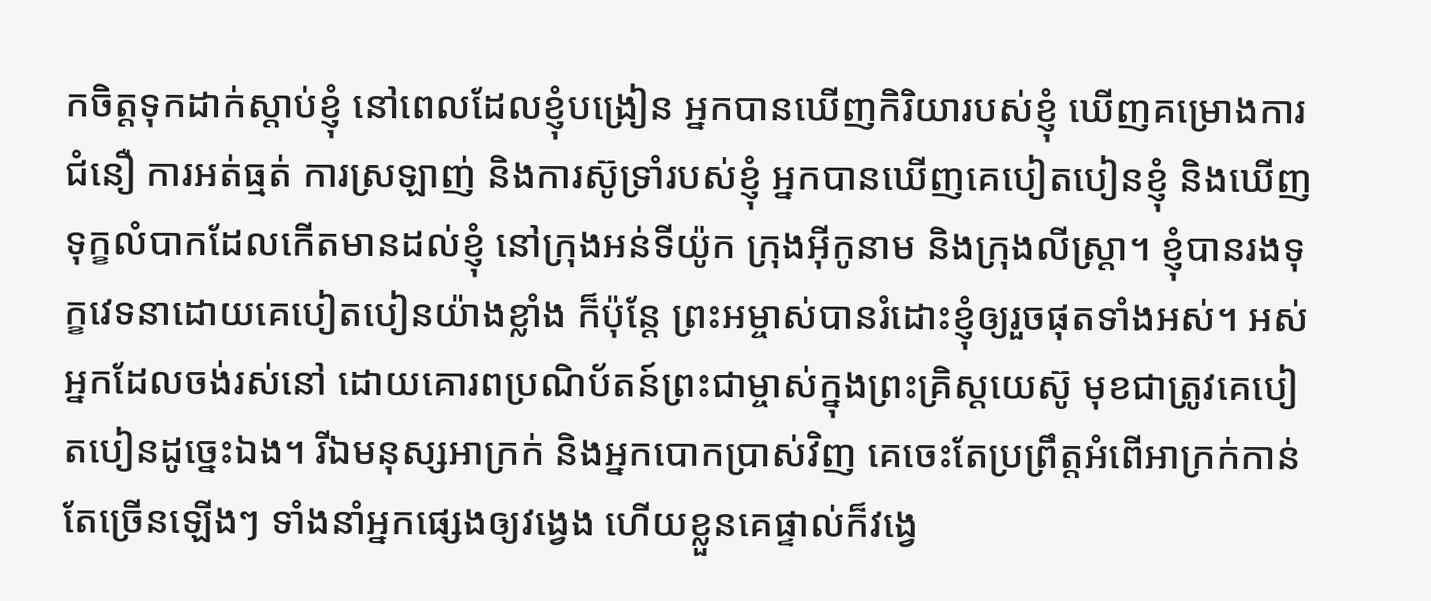កចិត្តទុកដាក់ស្ដាប់ខ្ញុំ នៅពេលដែលខ្ញុំបង្រៀន អ្នកបានឃើញកិរិយារបស់ខ្ញុំ ឃើញគម្រោងការ ជំនឿ ការអត់ធ្មត់ ការស្រឡាញ់ និងការស៊ូទ្រាំរបស់ខ្ញុំ អ្នកបានឃើញគេបៀតបៀនខ្ញុំ និងឃើញទុក្ខលំបាកដែលកើតមានដល់ខ្ញុំ នៅក្រុងអន់ទីយ៉ូក ក្រុងអ៊ីកូនាម និងក្រុងលីស្ដ្រា។ ខ្ញុំបានរងទុក្ខវេទនាដោយគេបៀតបៀនយ៉ាងខ្លាំង ក៏ប៉ុន្តែ ព្រះអម្ចាស់បានរំដោះខ្ញុំឲ្យរួចផុតទាំងអស់។ អស់អ្នកដែលចង់រស់នៅ ដោយគោរពប្រណិប័តន៍ព្រះជាម្ចាស់ក្នុងព្រះគ្រិស្តយេស៊ូ មុខជាត្រូវគេបៀតបៀនដូច្នេះឯង។ រីឯមនុស្សអាក្រក់ និងអ្នកបោកប្រាស់វិញ គេចេះតែប្រព្រឹត្តអំពើអាក្រក់កាន់តែច្រើនឡើងៗ ទាំងនាំអ្នកផ្សេងឲ្យវង្វេង ហើយខ្លួនគេផ្ទាល់ក៏វង្វេ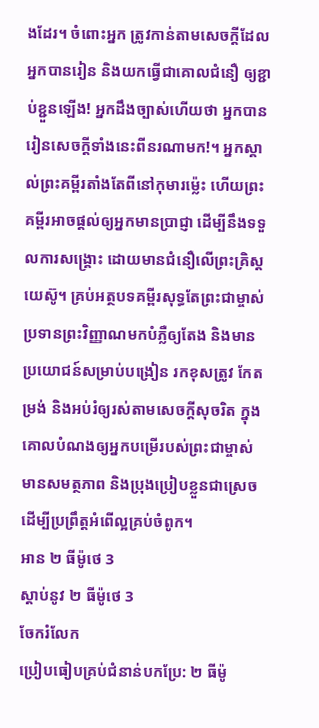ងដែរ។ ចំពោះអ្នក ត្រូវកាន់តាមសេចក្ដីដែលអ្នកបានរៀន និងយកធ្វើជាគោលជំនឿ ឲ្យខ្ជាប់ខ្ជួនឡើង! អ្នកដឹងច្បាស់ហើយថា អ្នកបានរៀនសេចក្ដីទាំងនេះពីនរណាមក!។ អ្នកស្គាល់ព្រះគម្ពីរតាំងតែពីនៅកុមារម៉្លេះ ហើយព្រះគម្ពីរអាចផ្ដល់ឲ្យអ្នកមានប្រាជ្ញា ដើម្បីនឹងទទួលការសង្គ្រោះ ដោយមានជំនឿលើព្រះគ្រិស្តយេស៊ូ។ គ្រប់អត្ថបទគម្ពីរសុទ្ធតែព្រះជាម្ចាស់ប្រទានព្រះវិញ្ញាណមកបំភ្លឺឲ្យតែង និងមានប្រយោជន៍សម្រាប់បង្រៀន រកខុសត្រូវ កែតម្រង់ និងអប់រំឲ្យរស់តាមសេចក្ដីសុចរិត ក្នុងគោលបំណងឲ្យអ្នកបម្រើរបស់ព្រះជាម្ចាស់មានសមត្ថភាព និងប្រុងប្រៀបខ្លួនជាស្រេច ដើម្បីប្រព្រឹត្តអំពើល្អគ្រប់ចំពូក។
អាន ២ ធីម៉ូថេ 3
ស្ដាប់នូវ ២ ធីម៉ូថេ 3
ចែករំលែក
ប្រៀបធៀបគ្រប់ជំនាន់បកប្រែ: ២ ធីម៉ូ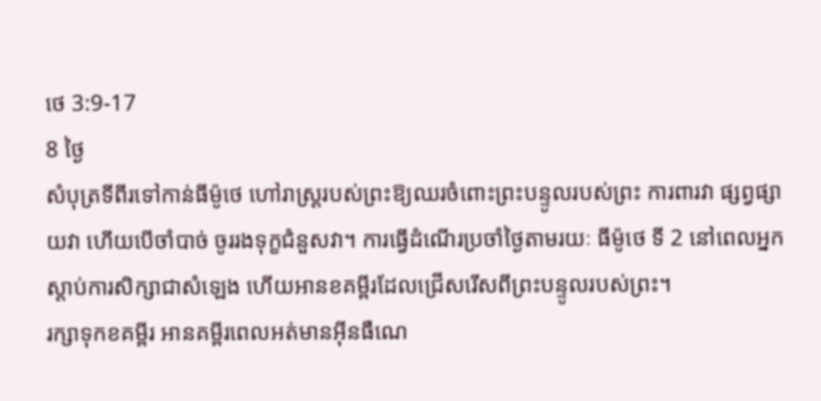ថេ 3:9-17
8 ថ្ងៃ
សំបុត្រទីពីរទៅកាន់ធីម៉ូថេ ហៅរាស្ដ្ររបស់ព្រះឱ្យឈរចំពោះព្រះបន្ទូលរបស់ព្រះ ការពារវា ផ្សព្វផ្សាយវា ហើយបើចាំបាច់ ចូររងទុក្ខជំនួសវា។ ការធ្វើដំណើរប្រចាំថ្ងៃតាមរយៈ ធីម៉ូថេ ទី 2 នៅពេលអ្នកស្តាប់ការសិក្សាជាសំឡេង ហើយអានខគម្ពីរដែលជ្រើសរើសពីព្រះបន្ទូលរបស់ព្រះ។
រក្សាទុកខគម្ពីរ អានគម្ពីរពេលអត់មានអ៊ីនធឺណេ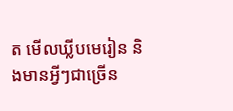ត មើលឃ្លីបមេរៀន និងមានអ្វីៗជាច្រើន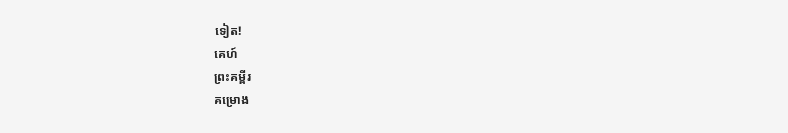ទៀត!
គេហ៍
ព្រះគម្ពីរ
គម្រោង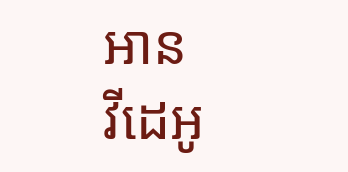អាន
វីដេអូ